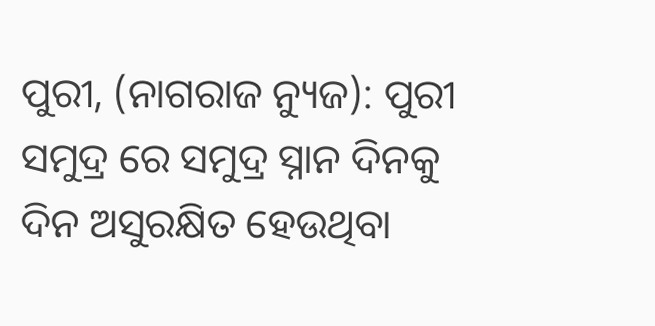ପୁରୀ, (ନାଗରାଜ ନ୍ୟୁଜ): ପୁରୀ ସମୁଦ୍ର ରେ ସମୁଦ୍ର ସ୍ନାନ ଦିନକୁ ଦିନ ଅସୁରକ୍ଷିତ ହେଉଥିବା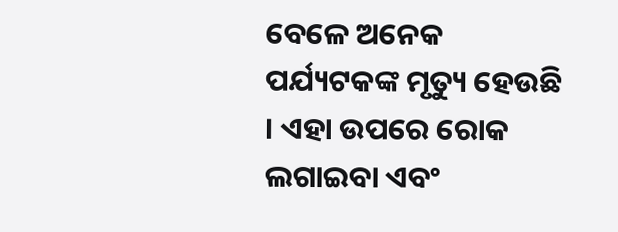ବେଳେ ଅନେକ ପର୍ଯ୍ୟଟକଙ୍କ ମୃତ୍ୟୁ ହେଉଛି । ଏହା ଉପରେ ରୋକ ଲଗାଇବା ଏବଂ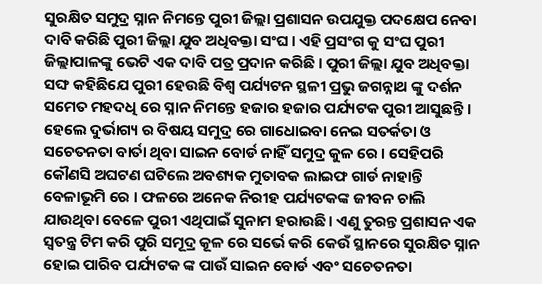ସୁରକ୍ଷିତ ସମୁଦ୍ର ସ୍ନାନ ନିମନ୍ତେ ପୁରୀ ଜିଲ୍ଲା ପ୍ରଶାସନ ଉପଯୁକ୍ତ ପଦକ୍ଷେପ ନେବା ଦାବି କରିଛି ପୁରୀ ଜିଲ୍ଲା ଯୁବ ଅଧିବକ୍ତା ସଂଘ । ଏହି ପ୍ରସଂଗ କୁ ସଂଘ ପୁରୀ ଜିଲ୍ଲାପାଳଙ୍କୁ ଭେଟି ଏକ ଦାବି ପତ୍ର ପ୍ରଦାନ କରିଛି । ପୁରୀ ଜିଲ୍ଲା ଯୁବ ଅଧିବକ୍ତା ସଙ୍ଘ କହିଛିଯେ ପୁରୀ ହେଉଛି ବିଶ୍ୱ ପର୍ଯ୍ୟଟନ ସ୍ଥଳୀ ପ୍ରଭୁ ଜଗନ୍ନାଥ ଙ୍କୁ ଦର୍ଶନ ସମେତ ମହଦଧି ରେ ସ୍ନାନ ନିମନ୍ତେ ହଜାର ହଜାର ପର୍ଯ୍ୟଟକ ପୁରୀ ଆସୁଛନ୍ତି । ହେଲେ ଦୁର୍ଭାଗ୍ୟ ର ବିଷୟ ସମୁଦ୍ର ରେ ଗାଧୋଇବା ନେଇ ସତର୍କତା ଓ ସଚେତନତା ବାର୍ତା ଥିବା ସାଇନ ବୋର୍ଡ ନାହିଁ ସମୁଦ୍ର କୁଳ ରେ । ସେହିପରି କୌଣସି ଅଘଟଣ ଘଟିଲେ ଅବଶ୍ୟକ ମୁତାବକ ଲାଇଫ ଗାର୍ଡ ନାହାନ୍ତି ବେଳାଭୂମି ରେ । ଫଳରେ ଅନେକ ନିରୀହ ପର୍ଯ୍ୟଟକଙ୍କ ଜୀବନ ଚାଲି ଯାଉଥିବା ବେଳେ ପୁରୀ ଏଥିପାଇଁ ସୁନାମ ହରାଉଛି। ଏଣୁ ତୁରନ୍ତ ପ୍ରଶାସନ ଏକ ସ୍ୱତନ୍ତ୍ର ଟିମ କରି ପୁରି ସମୂଦ୍ର କୂଳ ରେ ସର୍ଭେ କରି କେଉଁ ସ୍ଥାନରେ ସୁରକ୍ଷିତ ସ୍ନାନ ହୋଇ ପାରିବ ପର୍ଯ୍ୟଟକ ଙ୍କ ପାଉଁ ସାଇନ ବୋର୍ଡ ଏବଂ ସଚେତନତା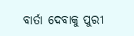ବାର୍ତା ଦେବାକୁ ପୁରୀ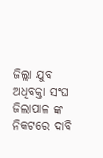ଜିଲ୍ଲା ଯୁବ ଅଧିବକ୍ତା ସଂଘ ଜିଲାପାଳ ଙ୍କ ନିକଟରେ ଦାବି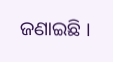ଜଣାଇଛି ।